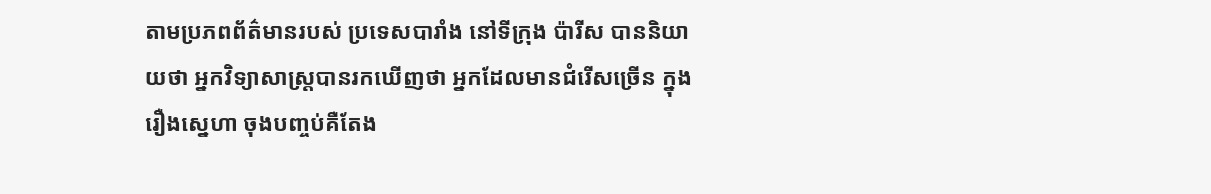តាមប្រភពព័ត៌មានរបស់ ប្រទេសបារាំង នៅទីក្រុង ប៉ារីស បាននិយាយថា អ្នកវិទ្យាសាស្រ្តបានរកឃើញថា អ្នកដែលមានជំរើសច្រើន ក្នុងរឿងស្នេហា ចុងបញ្ចប់គឺតែង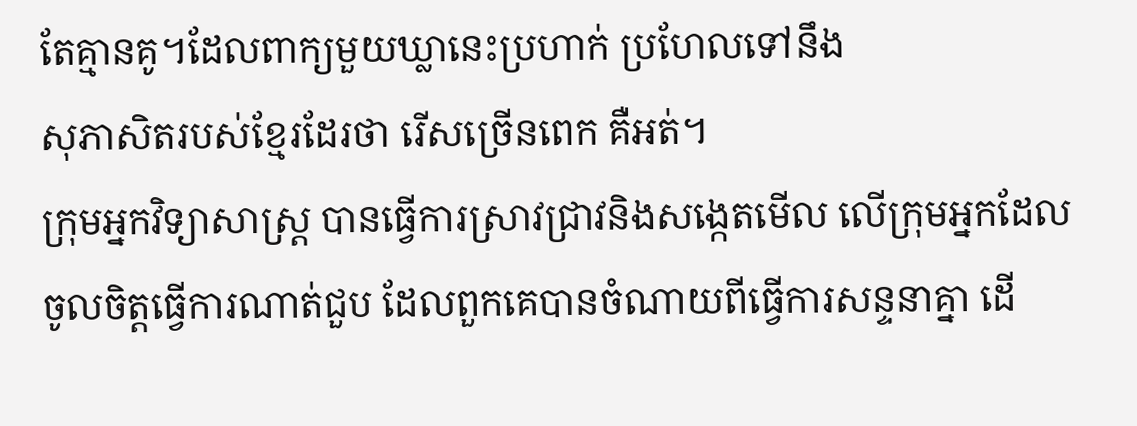តែគ្មានគូ។ដែលពាក្យមួយឃ្លានេះប្រហាក់ ប្រហែលទៅនឹង
សុភាសិតរបស់ខ្មែរដែរថា រើសច្រើនពេក គឺអត់។
ក្រុមអ្នកវិទ្យាសាស្រ្ត បានធ្វើការស្រាវជ្រាវនិងសង្កេតមើល លើក្រុមអ្នកដែល
ចូលចិត្តធ្វើការណាត់ជួប ដែលពួកគេបានចំណាយពីធ្វើការសន្ទនាគ្នា ដើ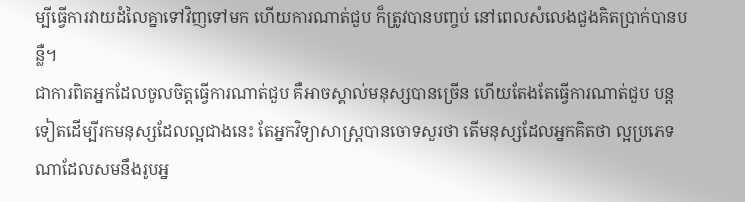ម្បីធ្វើការវាយដំលៃគ្នាទៅវិញទៅមក ហើយការណាត់ជួប ក៏ត្រូវបានបញ្ចប់ នៅពេលសំលេងជួងគិតប្រាក់បានបន្លឺ។
ជាការពិតអ្នកដែលចូលចិត្តធ្វើការណាត់ជួប គឺអាចស្គាល់មនុស្សបានច្រើន ហើយតែងតែធ្វើការណាត់ជួប បន្តទៀតដើម្បីរកមនុស្សដែលល្អជាងនេះ តែអ្នកវិទ្យាសាស្រ្តបានចោទសួរថា តើមនុស្សដែលអ្នកគិតថា ល្អប្រភេទ
ណាដែលសមនឹងរូបអ្ន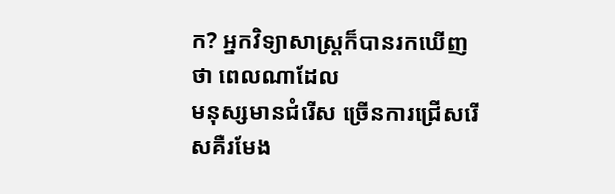ក? អ្នកវិទ្យាសាស្រ្តក៏បានរកឃើញថា ពេលណាដែល
មនុស្សមានជំរើស ច្រើនការជ្រើសរើសគឺរមែង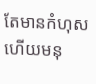តែមានកំហុស ហើយមនុ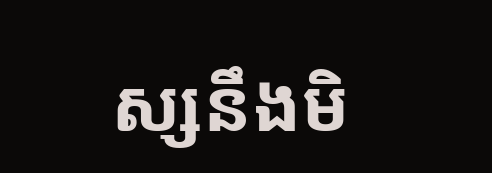ស្សនឹងមិ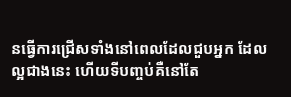នធ្វើការជ្រើសទាំងនៅពេលដែលជួបអ្នក ដែលល្អជាងនេះ ហើយទីបញ្ចប់គឺនៅតែ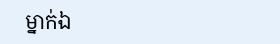ម្នាក់ឯ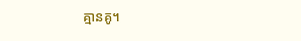គ្មានគូ។